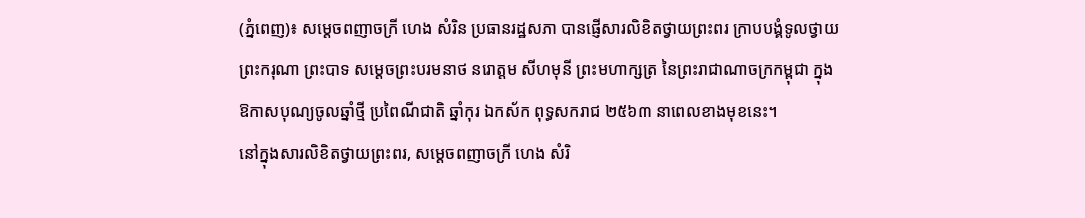(ភ្នំពេញ)៖ សម្ដេចពញាចក្រី ហេង សំរិន ប្រធានរដ្ឋសភា បានផ្ញើសារលិខិតថ្វាយព្រះពរ ក្រាបបង្គំទូលថ្វាយ ព្រះករុណា ព្រះបាទ សម្តេចព្រះបរមនាថ នរោត្តម សីហមុនី ព្រះមហាក្សត្រ នៃព្រះរាជាណាចក្រកម្ពុជា ក្នុងឱកាសបុណ្យចូលឆ្នាំថ្មី ប្រពៃណីជាតិ ឆ្នាំកុរ ឯកស័ក ពុទ្ធសករាជ ២៥៦៣ នាពេលខាងមុខនេះ។
នៅក្នុងសារលិខិតថ្វាយព្រះពរ, សម្ដេចពញាចក្រី ហេង សំរិ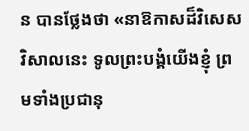ន បានថ្លែងថា «នាឱកាសដ៏វិសេសវិសាលនេះ ទូលព្រះបង្គំយើងខ្ញុំ ព្រមទាំងប្រជានុ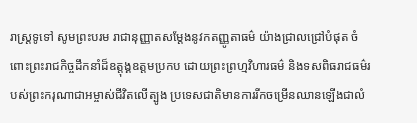រាស្ត្រទូទៅ សូមព្រះបរម រាជានុញ្ញាតសម្តែងនូវកតញ្ញូតាធម៌ យ៉ាងជ្រាលជ្រៅបំផុត ចំពោះព្រះរាជកិច្ចដឹកនាំដ៏ឧត្តុង្គឧត្តមប្រកប ដោយព្រះព្រហ្មវិហារធម៌ និងទសពិធរាជធម៌របស់ព្រះករុណាជាអម្ចាស់ជីវិតលើត្បូង ប្រទេសជាតិមានការរីកចម្រើនឈានឡើងជាលំ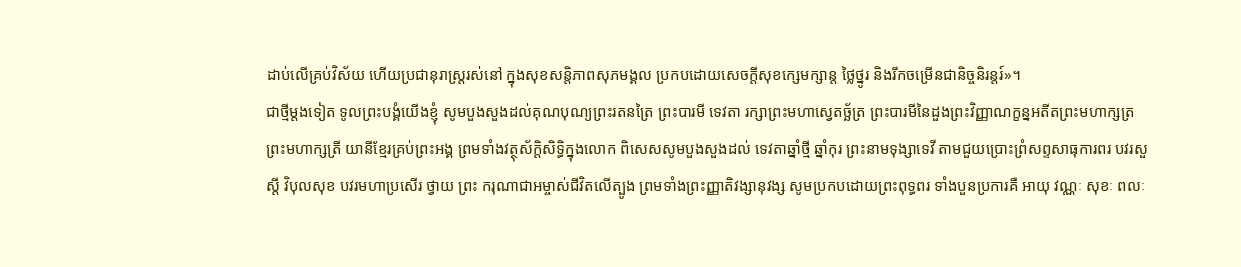ដាប់លើគ្រប់វិស័យ ហើយប្រជានុរាស្ត្ររស់នៅ ក្នុងសុខសន្តិភាពសុភមង្គល ប្រកបដោយសេចក្តីសុខក្សេមក្សាន្ត ថ្លៃថ្នូរ និងរីកចម្រើនជានិច្ចនិរន្តរ៍»។
ជាថ្មីម្តងទៀត ទូលព្រះបង្គំយើងខ្ញុំ សូមបួងសួងដល់គុណបុណ្យព្រះរតនត្រៃ ព្រះបារមី ទេវតា រក្សាព្រះមហាស្វេតច្ឆ័ត្រ ព្រះបារមីនៃដួងព្រះវិញ្ញាណក្ខន្នអតីតព្រះមហាក្សត្រ ព្រះមហាក្សត្រី យានីខ្មែរគ្រប់ព្រះអង្គ ព្រមទាំងវត្ថុស័ក្តិសិទ្ធិក្នុងលោក ពិសេសសូមបួងសួងដល់ ទេវតាឆ្នាំថ្មី ឆ្នាំកុរ ព្រះនាមទុង្សាទេវី តាមជួយប្រោះព្រំសព្ទសាធុការពរ បវរសួស្តី វិបុលសុខ បវរមហាប្រសើរ ថ្វាយ ព្រះ ករុណាជាអម្ចាស់ជីវិតលើត្បូង ព្រមទាំងព្រះញ្ញាតិវង្សានុវង្ស សូមប្រកបដោយព្រះពុទ្ធពរ ទាំងបួនប្រការគឺ អាយុ វណ្ណៈ សុខៈ ពលៈ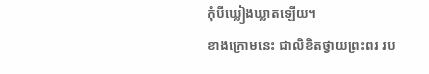កុំបីឃ្លៀងឃ្លាតឡើយ។
ខាងក្រោមនេះ ជាលិខិតថ្វាយព្រះពរ រប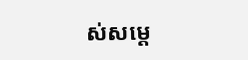ស់សម្ដេ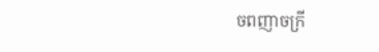ចពញាចក្រី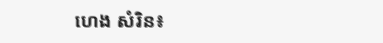ហេង សំរិន៖